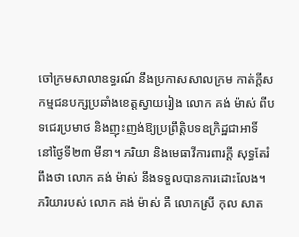ចៅក្រមសាលាឧទ្ធរណ៍ នឹងប្រកាសសាលក្រម កាត់ក្ដីសកម្មជនបក្សប្រឆាំងខេត្តស្វាយរៀង លោក គង់ ម៉ាស់ ពីបទជេរប្រមាថ និងញុះញង់ឱ្យប្រព្រឹត្តិបទឧក្រិដ្ឋជាអាទិ៍ នៅថ្ងៃទី២៣ មីនា។ ភរិយា និងមេធាវីការពារក្ដី សុទ្ធតែរំពឹងថា លោក គង់ ម៉ាស់ នឹងទទួលបានការដោះលែង។
ភរិយារបស់ លោក គង់ ម៉ាស់ គឺ លោកស្រី កុល សាត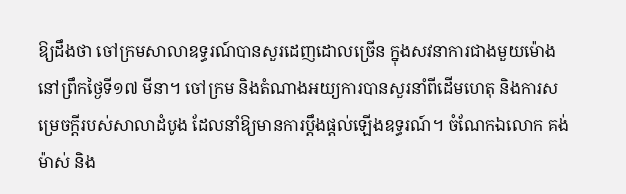ឱ្យដឹងថា ចៅក្រមសាលាឧទ្ធរណ៍បានសួរដេញដោលច្រើន ក្នុងសវនាការជាងមួយម៉ោង នៅព្រឹកថ្ងៃទី១៧ មីនា។ ចៅក្រម និងតំណាងអយ្យការបានសួរនាំពីដើមហេតុ និងការសម្រេចក្ដីរបស់សាលាដំបូង ដែលនាំឱ្យមានការប្ដឹងផ្ដល់ឡើងឧទ្ធរណ៍។ ចំណែកឯលោក គង់ ម៉ាស់ និង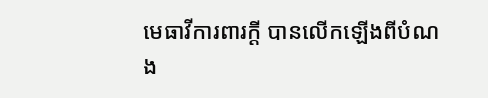មេធាវីការពារក្ដី បានលើកឡើងពីបំណង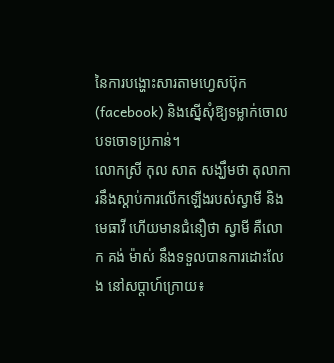នៃការបង្ហោះសារតាមហ្វេសប៊ុក (facebook) និងស្នើសុំឱ្យទម្លាក់ចោលបទចោទប្រកាន់។
លោកស្រី កុល សាត សង្ឃឹមថា តុលាការនឹងស្ដាប់ការលើកឡើងរបស់ស្វាមី និងមេធាវី ហើយមានជំនឿថា ស្វាមី គឺលោក គង់ ម៉ាស់ នឹងទទួលបានការដោះលែង នៅសប្ដាហ៍ក្រោយ៖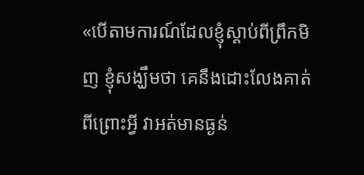«បើតាមការណ៍ដែលខ្ញុំស្ដាប់ពីព្រឹកមិញ ខ្ញុំសង្ឃឹមថា គេនឹងដោះលែងគាត់ ពីព្រោះអ្វី វាអត់មានធ្ងន់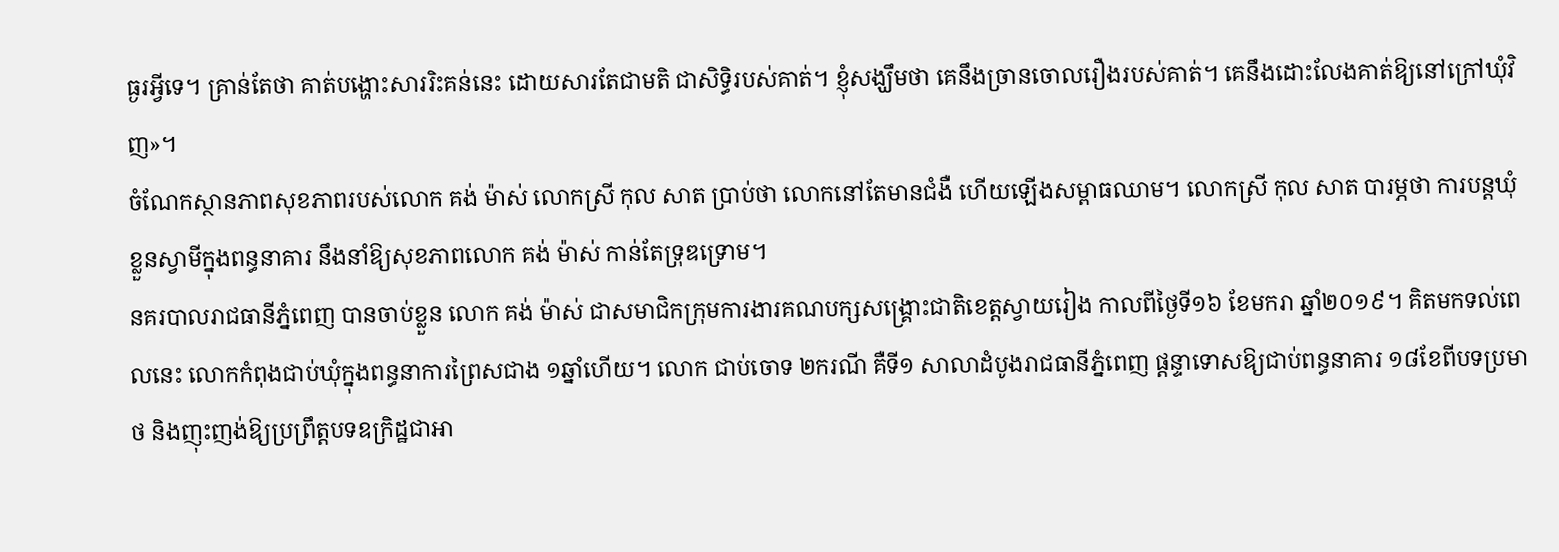ធ្ងរអ្វីទេ។ គ្រាន់តែថា គាត់បង្ហោះសាររិះគន់នេះ ដោយសារតែជាមតិ ជាសិទ្ធិរបស់គាត់។ ខ្ញុំសង្ឃឹមថា គេនឹងច្រានចោលរឿងរបស់គាត់។ គេនឹងដោះលែងគាត់ឱ្យនៅក្រៅឃុំវិញ»។
ចំណែកស្ថានភាពសុខភាពរបស់លោក គង់ ម៉ាស់ លោកស្រី កុល សាត ប្រាប់ថា លោកនៅតែមានជំងឺ ហើយឡើងសម្ពាធឈាម។ លោកស្រី កុល សាត បារម្ភថា ការបន្តឃុំខ្លួនស្វាមីក្នុងពន្ធនាគារ នឹងនាំឱ្យសុខភាពលោក គង់ ម៉ាស់ កាន់តែទ្រុឌទ្រោម។
នគរបាលរាជធានីភ្នំពេញ បានចាប់ខ្លួន លោក គង់ ម៉ាស់ ជាសមាជិកក្រុមការងារគណបក្សសង្គ្រោះជាតិខេត្តស្វាយរៀង កាលពីថ្ងៃទី១៦ ខែមករា ឆ្នាំ២០១៩។ គិតមកទល់ពេលនេះ លោកកំពុងជាប់ឃុំក្នុងពន្ធនាការព្រៃសជាង ១ឆ្នាំហើយ។ លោក ជាប់ចោទ ២ករណី គឺទី១ សាលាដំបូងរាជធានីភ្នំពេញ ផ្ដន្ទាទោសឱ្យជាប់ពន្ធនាគារ ១៨ខែពីបទប្រមាថ និងញុះញង់ឱ្យប្រព្រឹត្តបទឧក្រិដ្ឋជាអា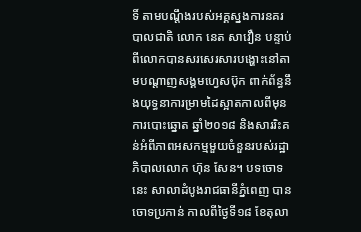ទិ៍ តាមបណ្ដឹងរបស់អគ្គស្នងការនគរបាលជាតិ លោក នេត សាវឿន បន្ទាប់ពីលោកបានសរសេរសារបង្ហោះនៅតាមបណ្ដាញសង្គមហ្វេសប៊ុក ពាក់ព័ន្ធនឹងយុទ្ធនាការម្រាមដៃស្អាតកាលពីមុនការបោះឆ្នោត ឆ្នាំ២០១៨ និងសាររិះគន់អំពីភាពអសកម្មមួយចំនួនរបស់រដ្ឋាភិបាលលោក ហ៊ុន សែន។ បទចោទនេះ សាលាដំបូងរាជធានីភ្នំពេញ បានចោទប្រកាន់ កាលពីថ្ងៃទី១៨ ខែតុលា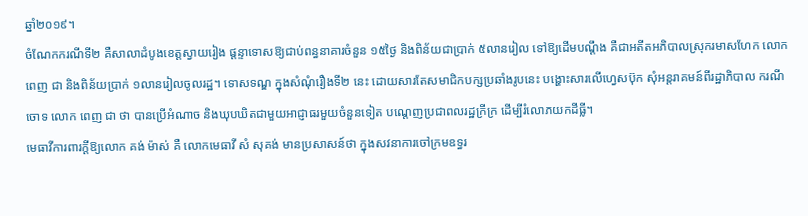ឆ្នាំ២០១៩។
ចំណែកករណីទី២ គឺសាលាដំបូងខេត្តស្វាយរៀង ផ្ដន្ទាទោសឱ្យជាប់ពន្ធនាគារចំនួន ១៥ថ្ងៃ និងពិន័យជាប្រាក់ ៥លានរៀល ទៅឱ្យដើមបណ្ដឹង គឺជាអតីតអភិបាលស្រុករមាសហែក លោក ពេញ ជា និងពិន័យប្រាក់ ១លានរៀលចូលរដ្ឋ។ ទោសទណ្ឌ ក្នុងសំណុំរឿងទី២ នេះ ដោយសារតែសមាជិកបក្សប្រឆាំងរូបនេះ បង្ហោះសារលើហ្វេសប៊ុក សុំអន្តរាគមន៍ពីរដ្ឋាភិបាល ករណីចោទ លោក ពេញ ជា ថា បានប្រើអំណាច និងឃុបឃិតជាមួយអាជ្ញាធរមួយចំនួនទៀត បណ្ដេញប្រជាពលរដ្ឋក្រីក្រ ដើម្បីរំលោភយកដីធ្លី។
មេធាវីការពារក្ដីឱ្យលោក គង់ ម៉ាស់ គឺ លោកមេធាវី សំ សុគង់ មានប្រសាសន៍ថា ក្នុងសវនាការចៅក្រមឧទ្ធរ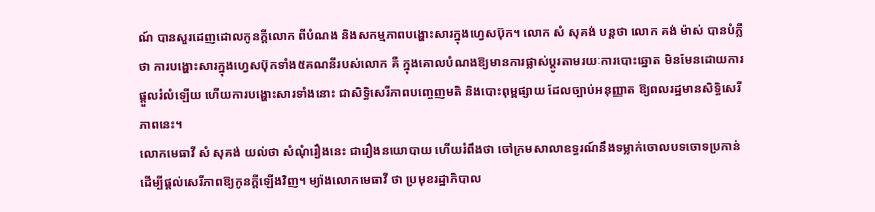ណ៍ បានសួរដេញដោលកូនក្ដីលោក ពីបំណង និងសកម្មភាពបង្ហោះសារក្នុងហ្វេសប៊ុក។ លោក សំ សុគង់ បន្តថា លោក គង់ ម៉ាស់ បានបំភ្លឺថា ការបង្ហោះសារក្នុងហ្វេសប៊ុកទាំង៥គណនីរបស់លោក គឺ ក្នុងគោលបំណងឱ្យមានការផ្លាស់ប្ដូរតាមរយៈការបោះឆ្នោត មិនមែនដោយការផ្ដួលរំលំឡើយ ហើយការបង្ហោះសារទាំងនោះ ជាសិទ្ធិសេរីភាពបញ្ចេញមតិ និងបោះពុម្ពផ្សាយ ដែលច្បាប់អនុញ្ញាត ឱ្យពលរដ្ឋមានសិទ្ធិសេរីភាពនេះ។
លោកមេធាវី សំ សុគង់ យល់ថា សំណុំរឿងនេះ ជារឿងនយោបាយ ហើយរំពឹងថា ចៅក្រមសាលាឧទ្ធរណ៍នឹងទម្លាក់ចោលបទចោទប្រកាន់ ដើម្បីផ្ដល់សេរីភាពឱ្យកូនក្ដីឡើងវិញ។ ម្យ៉ាងលោកមេធាវី ថា ប្រមុខរដ្ឋាភិបាល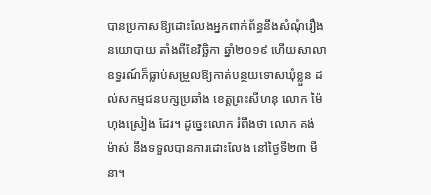បានប្រកាសឱ្យដោះលែងអ្នកពាក់ព័ន្ធនឹងសំណុំរឿងនយោបាយ តាំងពីខែវិច្ឆិកា ឆ្នាំ២០១៩ ហើយសាលាឧទ្ធរណ៍ក៏ធ្លាប់សម្រួលឱ្យកាត់បន្ថយទោសឃុំខ្លួន ដល់សកម្មជនបក្សប្រឆាំង ខេត្តព្រះសីហនុ លោក ម៉ៃ ហុងស្រៀង ដែរ។ ដូច្នេះលោក រំពឹងថា លោក គង់ ម៉ាស់ នឹងទទួលបានការដោះលែង នៅថ្ងៃទី២៣ មីនា។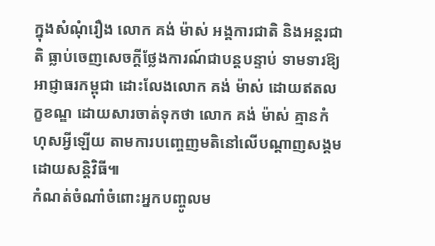ក្នុងសំណុំរឿង លោក គង់ ម៉ាស់ អង្គការជាតិ និងអន្តរជាតិ ធ្លាប់ចេញសេចក្ដីថ្លែងការណ៍ជាបន្តបន្ទាប់ ទាមទារឱ្យអាជ្ញាធរកម្ពុជា ដោះលែងលោក គង់ ម៉ាស់ ដោយឥតលក្ខខណ្ឌ ដោយសារចាត់ទុកថា លោក គង់ ម៉ាស់ គ្មានកំហុសអ្វីឡើយ តាមការបញ្ចេញមតិនៅលើបណ្ដាញសង្គមដោយសន្តិវិធី៕
កំណត់ចំណាំចំពោះអ្នកបញ្ចូលម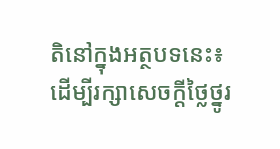តិនៅក្នុងអត្ថបទនេះ៖
ដើម្បីរក្សាសេចក្ដីថ្លៃថ្នូរ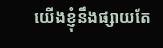យើងខ្ញុំនឹងផ្សាយតែ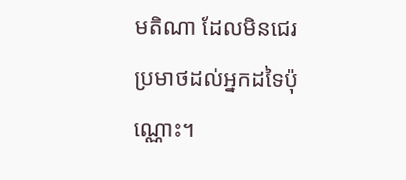មតិណា ដែលមិនជេរប្រមាថដល់អ្នកដទៃប៉ុណ្ណោះ។